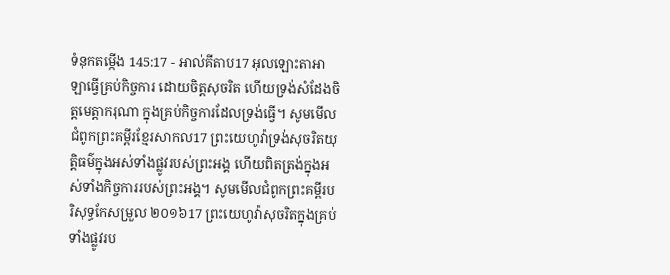ទំនុកតម្កើង 145:17 - អាល់គីតាប17 អុលឡោះតាអាឡាធ្វើគ្រប់កិច្ចការ ដោយចិត្តសុចរិត ហើយទ្រង់សំដែងចិត្តមេត្តាករុណា ក្នុងគ្រប់កិច្ចការដែលទ្រង់ធ្វើ។ សូមមើលជំពូកព្រះគម្ពីរខ្មែរសាកល17 ព្រះយេហូវ៉ាទ្រង់សុចរិតយុត្តិធម៌ក្នុងអស់ទាំងផ្លូវរបស់ព្រះអង្គ ហើយពិតត្រង់ក្នុងអស់ទាំងកិច្ចការរបស់ព្រះអង្គ។ សូមមើលជំពូកព្រះគម្ពីរបរិសុទ្ធកែសម្រួល ២០១៦17 ព្រះយេហូវ៉ាសុចរិតក្នុងគ្រប់ទាំងផ្លូវរប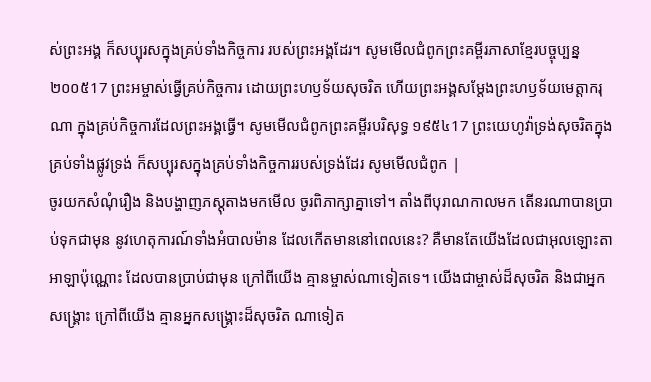ស់ព្រះអង្គ ក៏សប្បុរសក្នុងគ្រប់ទាំងកិច្ចការ របស់ព្រះអង្គដែរ។ សូមមើលជំពូកព្រះគម្ពីរភាសាខ្មែរបច្ចុប្បន្ន ២០០៥17 ព្រះអម្ចាស់ធ្វើគ្រប់កិច្ចការ ដោយព្រះហឫទ័យសុចរិត ហើយព្រះអង្គសម្តែងព្រះហឫទ័យមេត្តាករុណា ក្នុងគ្រប់កិច្ចការដែលព្រះអង្គធ្វើ។ សូមមើលជំពូកព្រះគម្ពីរបរិសុទ្ធ ១៩៥៤17 ព្រះយេហូវ៉ាទ្រង់សុចរិតក្នុងគ្រប់ទាំងផ្លូវទ្រង់ ក៏សប្បុរសក្នុងគ្រប់ទាំងកិច្ចការរបស់ទ្រង់ដែរ សូមមើលជំពូក |
ចូរយកសំណុំរឿង និងបង្ហាញភស្តុតាងមកមើល ចូរពិភាក្សាគ្នាទៅ។ តាំងពីបុរាណកាលមក តើនរណាបានប្រាប់ទុកជាមុន នូវហេតុការណ៍ទាំងអំបាលម៉ាន ដែលកើតមាននៅពេលនេះ? គឺមានតែយើងដែលជាអុលឡោះតាអាឡាប៉ុណ្ណោះ ដែលបានប្រាប់ជាមុន ក្រៅពីយើង គ្មានម្ចាស់ណាទៀតទេ។ យើងជាម្ចាស់ដ៏សុចរិត និងជាអ្នកសង្គ្រោះ ក្រៅពីយើង គ្មានអ្នកសង្គ្រោះដ៏សុចរិត ណាទៀត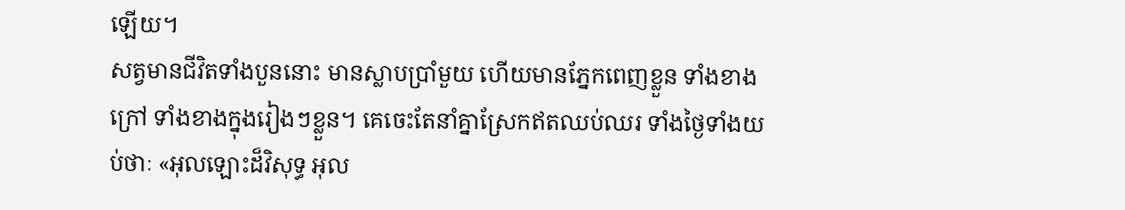ឡើយ។
សត្វមានជីវិតទាំងបួននោះ មានស្លាបប្រាំមួយ ហើយមានភ្នែកពេញខ្លួន ទាំងខាងក្រៅ ទាំងខាងក្នុងរៀងៗខ្លួន។ គេចេះតែនាំគ្នាស្រែកឥតឈប់ឈរ ទាំងថ្ងៃទាំងយប់ថាៈ «អុលឡោះដ៏វិសុទ្ធ អុល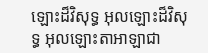ឡោះដ៏វិសុទ្ធ អុលឡោះដ៏វិសុទ្ធ អុលឡោះតាអាឡាជា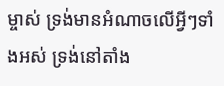ម្ចាស់ ទ្រង់មានអំណាចលើអ្វីៗទាំងអស់ ទ្រង់នៅតាំង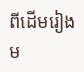ពីដើមរៀងម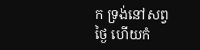ក ទ្រង់នៅសព្វថ្ងៃ ហើយកំ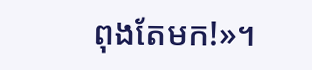ពុងតែមក!»។